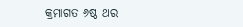କ୍ରମାଗତ ୬ଷ୍ଠ ଥର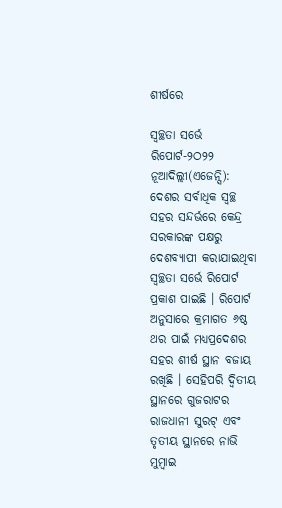ଶୀର୍ଷରେ

ସ୍ୱଚ୍ଛତା ସର୍ଭେ ରିପୋର୍ଟ-୨ଠ୨୨
ନୂଆଦିଲ୍ଲୀ(ଏଜେନ୍ସି): ଦେଶର ସର୍ବାଧିକ ସ୍ୱଚ୍ଛ ସହର ସନ୍ଦର୍ଭରେ କେନ୍ଦ୍ର ସରକାରଙ୍କ ପକ୍ଷରୁ ଦେଶବ୍ୟାପୀ କରାଯାଇଥିବା ସ୍ୱଚ୍ଛତା ସର୍ଭେ ରିପୋର୍ଟ ପ୍ରକାଶ ପାଇଛି । ରିପୋର୍ଟ ଅନୁସାରେ କ୍ରମାଗତ ୬ଷ୍ଠ ଥର ପାଇଁ ମଧ୍ୟପ୍ରଦେଶର ସହର ଶୀର୍ଷ ସ୍ଥାନ ବଜାୟ ରଖିଛି । ସେହିପରି ଦ୍ୱିତୀୟ ସ୍ଥାନରେ ଗୁଜରାଟର ରାଜଧାନୀ ସୁରଟ୍ ଏବଂ ତୃତୀୟ ସ୍ଥାନରେ ନାଭି ମୁମ୍ବାଇ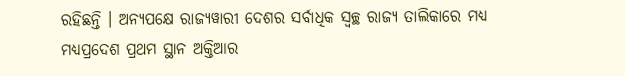ରହିଛନ୍ତି । ଅନ୍ୟପକ୍ଷେ ରାଜ୍ୟୱାରୀ ଦେଶର ସର୍ବାଧିକ ସ୍ୱଚ୍ଛ ରାଜ୍ୟ ତାଲିକାରେ ମଧ୍ୟ ମଧ୍ୟପ୍ରଦେଶ ପ୍ରଥମ ସ୍ଥାନ ଅକ୍ତିଆର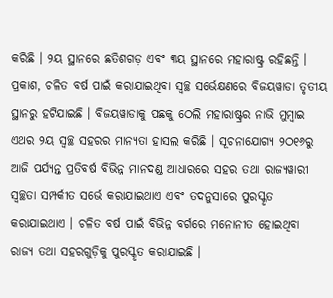କରିଛି । ୨ୟ ସ୍ଥାନରେ ଛତିଶଗଡ଼ ଏବଂ ୩ୟ ସ୍ଥାନରେ ମହାରାଷ୍ଟ୍ର ରହିଛନ୍ତି ।
ପ୍ରକାଶ, ଚଳିତ ବର୍ଷ ପାଇଁ କରାଯାଇଥିବା ସ୍ୱଚ୍ଛ ସର୍ଭେକ୍ଷଣରେ ବିଜୟୱାଡା ତୃତୀୟ ସ୍ଥାନରୁ ହଟିଯାଇଛି । ବିଜୟୱାଡାକୁ ପଛକୁ ଠେଲି ମହାରାଷ୍ଟ୍ରର ନାଭି ମୁମ୍ବାଇ ଏଥର ୨ୟ ସ୍ୱଚ୍ଛ ସହରର ମାନ୍ୟତା ହାସଲ କରିଛି । ସୂଚନାଯୋଗ୍ୟ ୨ଠ୧୬ରୁ ଆଜି ପର୍ଯ୍ୟନ୍ତ ପ୍ରତିବର୍ଷ ବିଭିନ୍ନ ମାନଦଣ୍ଡ ଆଧାରରେ ସହର ତଥା ରାଜ୍ୟୱାରୀ ସ୍ୱଚ୍ଛତା ସମ୍ପର୍କୀତ ସର୍ଭେ କରାଯାଇଥାଏ ଏବଂ ତଦନୁସାରେ ପୁରସ୍କୃତ କରାଯାଇଥାଏ । ଚଳିତ ବର୍ଷ ପାଇଁ ବିଭିନ୍ନ ବର୍ଗରେ ମନୋନୀତ ହୋଇଥିବା ରାଜ୍ୟ ତଥା ସହରଗୁଡ଼ିକୁ ପୁରସ୍କୃତ କରାଯାଇଛି ।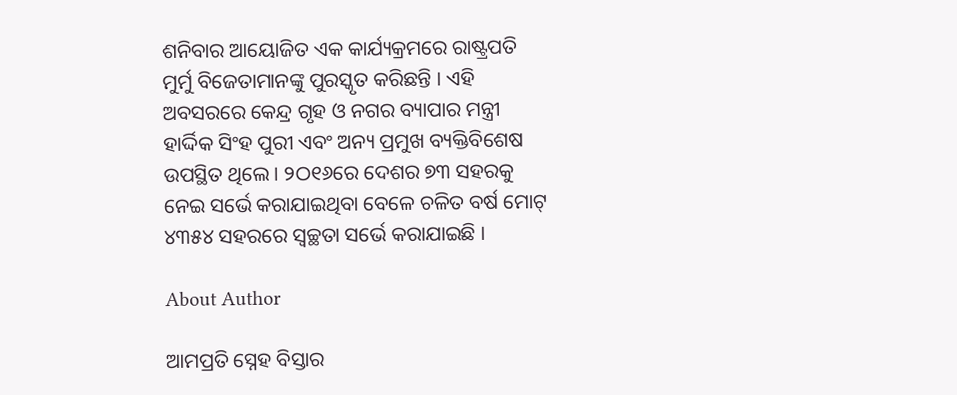ଶନିବାର ଆୟୋଜିତ ଏକ କାର୍ଯ୍ୟକ୍ରମରେ ରାଷ୍ଟ୍ରପତି ମୁର୍ମୁ ବିଜେତାମାନଙ୍କୁ ପୁରସ୍କୃତ କରିଛନ୍ତି । ଏହି ଅବସରରେ କେନ୍ଦ୍ର ଗୃହ ଓ ନଗର ବ୍ୟାପାର ମନ୍ତ୍ରୀ ହାର୍ଦ୍ଦିକ ସିଂହ ପୁରୀ ଏବଂ ଅନ୍ୟ ପ୍ରମୁଖ ବ୍ୟକ୍ତିବିଶେଷ ଉପସ୍ଥିତ ଥିଲେ । ୨ଠ୧୬ରେ ଦେଶର ୭୩ ସହରକୁ ନେଇ ସର୍ଭେ କରାଯାଇଥିବା ବେଳେ ଚଳିତ ବର୍ଷ ମୋଟ୍ ୪୩୫୪ ସହରରେ ସ୍ୱଚ୍ଛତା ସର୍ଭେ କରାଯାଇଛି ।

About Author

ଆମପ୍ରତି ସ୍ନେହ ବିସ୍ତାର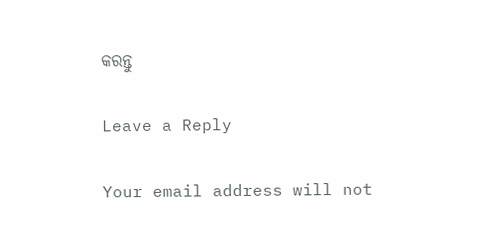କରନ୍ତୁ

Leave a Reply

Your email address will not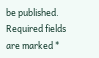be published. Required fields are marked *